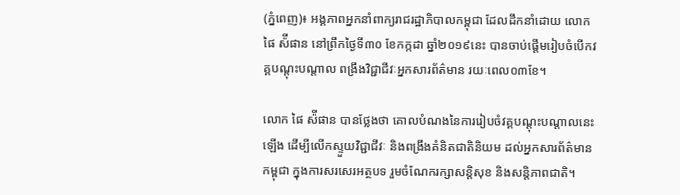(ភ្នំពេញ)៖ អង្គភាពអ្នកនាំពាក្យរាជរដ្ឋាភិបាលកម្ពុជា ដែលដឹកនាំដោយ លោក ផៃ ស៉ីផាន នៅព្រឹកថ្ងៃទី៣០ ខែកក្កដា ឆ្នាំ២០១៩នេះ បានចាប់ផ្តើមរៀបចំបើកវគ្គបណ្តុះបណ្តាល ពង្រឹងវិជ្ជាជីវៈអ្នកសារព័ត៌មាន រយៈពេល០៣ខែ។

លោក ផៃ ស៉ីផាន បានថ្លែងថា គោលបំណងនៃការរៀបចំវគ្គបណ្តុះបណ្តាលនេះឡើង ដើម្បីលើកស្ទួយវិជ្ជាជីវៈ និងពង្រឹងគំនិតជាតិនិយម ដល់អ្នកសារព័ត៌មានកម្ពុជា ក្នុងការសរសេរអត្ថបទ រួមចំណែករក្សាសន្តិសុខ និងសន្តិភាពជាតិ។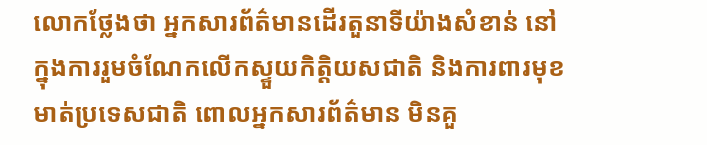លោកថ្លែងថា អ្នកសារព័ត៌មានដើរតួនាទីយ៉ាងសំខាន់ នៅក្នុងការរួមចំណែកលើកស្ទួយកិត្តិយសជាតិ និងការពារមុខមាត់ប្រទេសជាតិ ពោលអ្នកសារព័ត៌មាន មិនគួ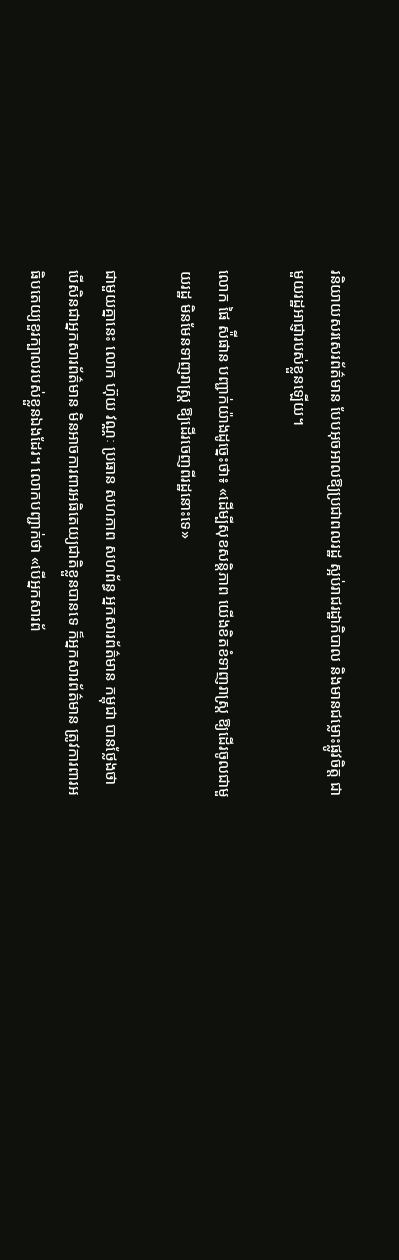រនិយាយសរសេរព័ត៌មាន បែបអុចអាលឱ្យប្រជាពលរដ្ឋ ស្អប់រាជរដ្ឋាភិបាល និងមានជម្លោះផ្លូវចិត្ត ជាមួយរដ្ឋអាជ្ញារបស់ខ្លួនឡើយ។

លោក ផៃ ស៉ីផាន បញ្ជាក់យ៉ាងដូច្នេះថា៖ «ដើម្បីសុខសន្តិភាព យើងខិតខំទាញរាស្ត្រ ឱ្យដើរចូលជាមួយរដ្ឋ មិនមែនទាញរាស្ត្រ ឱ្យដើរចេញពីរដ្ឋនោះទេ»

ជាមួយគ្នានេះ លោក ហ៊ុយ វណ្ណៈ ប្រធាន សហភាព សហព័ន្ធ អ្នកសារព័ត៌មាន កម្ពុជា បានថ្លែងថា បើសិនជាអ្នកសារព័ត៌មាន មិនអាចការពារអធិតេយ្យជាតិខ្លួនបានទេ ក៏អ្នកសារព័ត៌មាន ត្រូវការពារអធិបតេយ្យខួរក្បាលរបស់ខ្លួនឯងដែរ។ លោកបញ្ជាក់ថា «បើអ្នកសារព័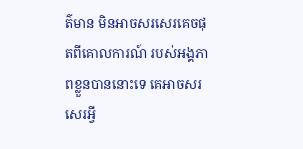ត៌មាន មិនអាចសរសេរគេចផុតពីគោលការណ៍ របស់អង្គភាពខ្លួនបាននោះទេ គេអាចសរសេរអ្វី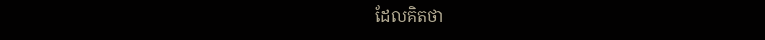ដែលគិតថា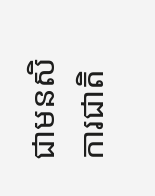ជាមនសិការជាតិ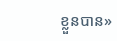ខ្លួនបាន»